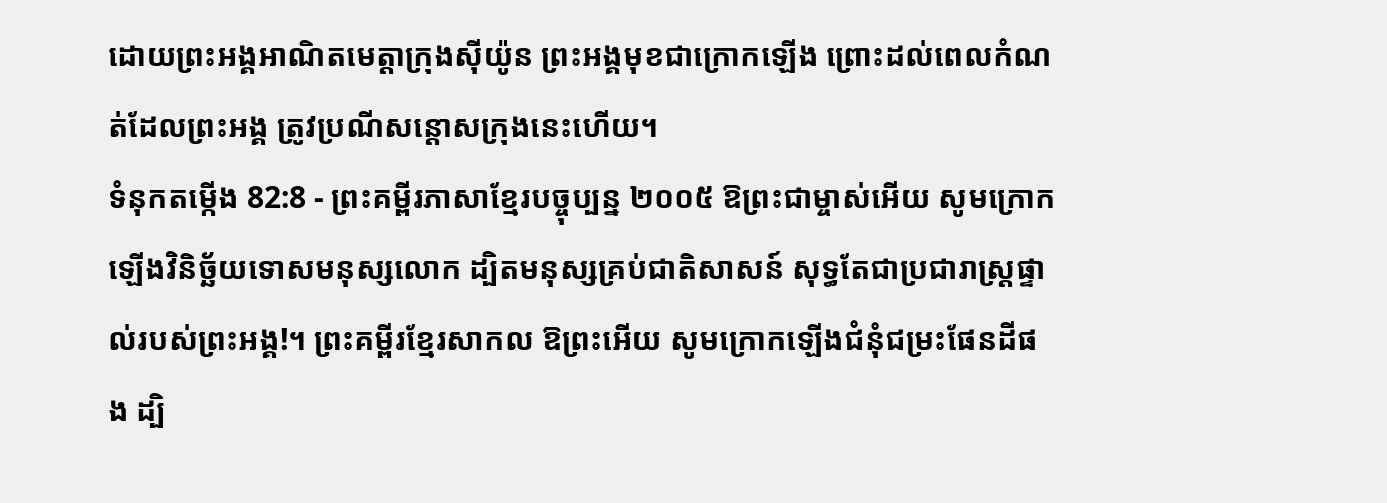ដោយព្រះអង្គអាណិតមេត្តាក្រុងស៊ីយ៉ូន ព្រះអង្គមុខជាក្រោកឡើង ព្រោះដល់ពេលកំណត់ដែលព្រះអង្គ ត្រូវប្រណីសន្ដោសក្រុងនេះហើយ។
ទំនុកតម្កើង 82:8 - ព្រះគម្ពីរភាសាខ្មែរបច្ចុប្បន្ន ២០០៥ ឱព្រះជាម្ចាស់អើយ សូមក្រោកឡើងវិនិច្ឆ័យទោសមនុស្សលោក ដ្បិតមនុស្សគ្រប់ជាតិសាសន៍ សុទ្ធតែជាប្រជារាស្ត្រផ្ទាល់របស់ព្រះអង្គ!។ ព្រះគម្ពីរខ្មែរសាកល ឱព្រះអើយ សូមក្រោកឡើងជំនុំជម្រះផែនដីផង ដ្បិ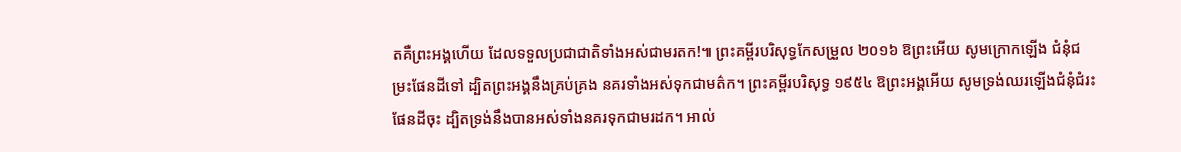តគឺព្រះអង្គហើយ ដែលទទួលប្រជាជាតិទាំងអស់ជាមរតក!៕ ព្រះគម្ពីរបរិសុទ្ធកែសម្រួល ២០១៦ ឱព្រះអើយ សូមក្រោកឡើង ជំនុំជម្រះផែនដីទៅ ដ្បិតព្រះអង្គនឹងគ្រប់គ្រង នគរទាំងអស់ទុកជាមត៌ក។ ព្រះគម្ពីរបរិសុទ្ធ ១៩៥៤ ឱព្រះអង្គអើយ សូមទ្រង់ឈរឡើងជំនុំជំរះផែនដីចុះ ដ្បិតទ្រង់នឹងបានអស់ទាំងនគរទុកជាមរដក។ អាល់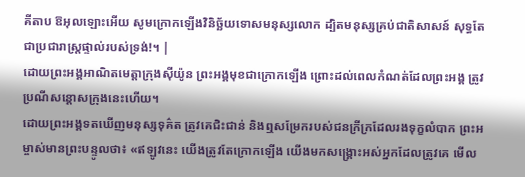គីតាប ឱអុលឡោះអើយ សូមក្រោកឡើងវិនិច្ឆ័យទោសមនុស្សលោក ដ្បិតមនុស្សគ្រប់ជាតិសាសន៍ សុទ្ធតែជាប្រជារាស្ត្រផ្ទាល់របស់ទ្រង់!។ |
ដោយព្រះអង្គអាណិតមេត្តាក្រុងស៊ីយ៉ូន ព្រះអង្គមុខជាក្រោកឡើង ព្រោះដល់ពេលកំណត់ដែលព្រះអង្គ ត្រូវប្រណីសន្ដោសក្រុងនេះហើយ។
ដោយព្រះអង្គទតឃើញមនុស្សទុគ៌ត ត្រូវគេជិះជាន់ និងឮសម្រែករបស់ជនក្រីក្រដែលរងទុក្ខលំបាក ព្រះអម្ចាស់មានព្រះបន្ទូលថា៖ «ឥឡូវនេះ យើងត្រូវតែក្រោកឡើង យើងមកសង្គ្រោះអស់អ្នកដែលត្រូវគេ មើល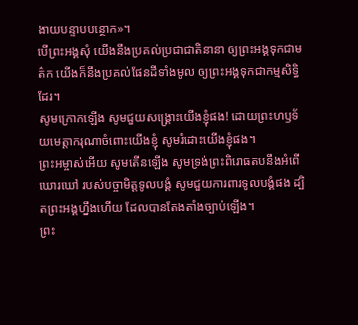ងាយបន្ទាបបន្ថោក»។
បើព្រះអង្គសុំ យើងនឹងប្រគល់ប្រជាជាតិនានា ឲ្យព្រះអង្គទុកជាមត៌ក យើងក៏នឹងប្រគល់ផែនដីទាំងមូល ឲ្យព្រះអង្គទុកជាកម្មសិទ្ធិដែរ។
សូមក្រោកឡើង សូមជួយសង្គ្រោះយើងខ្ញុំផង! ដោយព្រះហឫទ័យមេត្តាករុណាចំពោះយើងខ្ញុំ សូមរំដោះយើងខ្ញុំផង។
ព្រះអម្ចាស់អើយ សូមតើនឡើង សូមទ្រង់ព្រះពិរោធតបនឹងអំពើឃោរឃៅ របស់បច្ចាមិត្តទូលបង្គំ សូមជួយការពារទូលបង្គំផង ដ្បិតព្រះអង្គហ្នឹងហើយ ដែលបានតែងតាំងច្បាប់ឡើង។
ព្រះ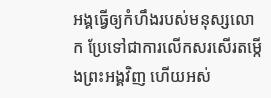អង្គធ្វើឲ្យកំហឹងរបស់មនុស្សលោក ប្រែទៅជាការលើកសរសើរតម្កើងព្រះអង្គវិញ ហើយអស់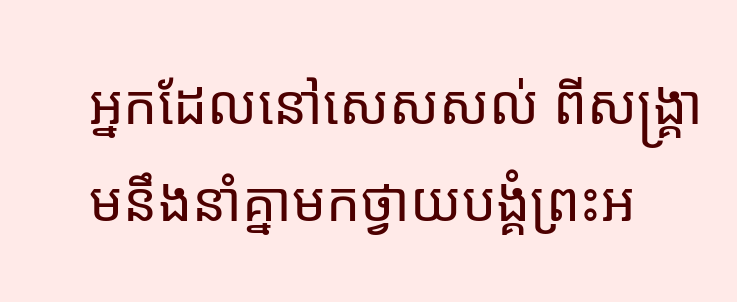អ្នកដែលនៅសេសសល់ ពីសង្គ្រាមនឹងនាំគ្នាមកថ្វាយបង្គំព្រះអ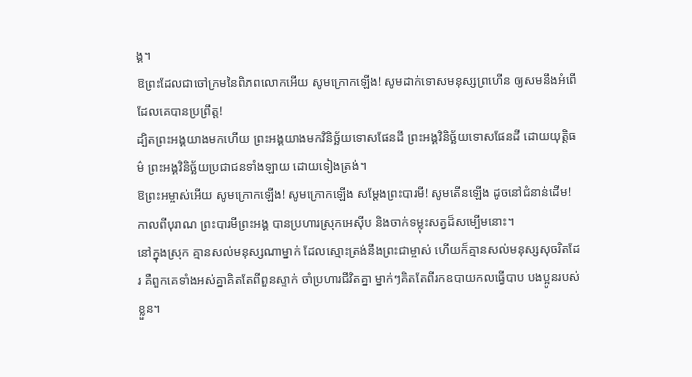ង្គ។
ឱព្រះដែលជាចៅក្រមនៃពិភពលោកអើយ សូមក្រោកឡើង! សូមដាក់ទោសមនុស្សព្រហើន ឲ្យសមនឹងអំពើដែលគេបានប្រព្រឹត្ត!
ដ្បិតព្រះអង្គយាងមកហើយ ព្រះអង្គយាងមកវិនិច្ឆ័យទោសផែនដី ព្រះអង្គវិនិច្ឆ័យទោសផែនដី ដោយយុត្តិធម៌ ព្រះអង្គវិនិច្ឆ័យប្រជាជនទាំងឡាយ ដោយទៀងត្រង់។
ឱព្រះអម្ចាស់អើយ សូមក្រោកឡើង! សូមក្រោកឡើង សម្តែងព្រះបារមី! សូមតើនឡើង ដូចនៅជំនាន់ដើម! កាលពីបុរាណ ព្រះបារមីព្រះអង្គ បានប្រហារស្រុកអេស៊ីប និងចាក់ទម្លុះសត្វដ៏សម្បើមនោះ។
នៅក្នុងស្រុក គ្មានសល់មនុស្សណាម្នាក់ ដែលស្មោះត្រង់នឹងព្រះជាម្ចាស់ ហើយក៏គ្មានសល់មនុស្សសុចរិតដែរ គឺពួកគេទាំងអស់គ្នាគិតតែពីពួនស្ទាក់ ចាំប្រហារជីវិតគ្នា ម្នាក់ៗគិតតែពីរកឧបាយកលធ្វើបាប បងប្អូនរបស់ខ្លួន។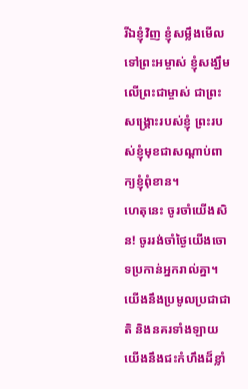រីឯខ្ញុំវិញ ខ្ញុំសម្លឹងមើលទៅព្រះអម្ចាស់ ខ្ញុំសង្ឃឹមលើព្រះជាម្ចាស់ ជាព្រះសង្គ្រោះរបស់ខ្ញុំ ព្រះរបស់ខ្ញុំមុខជាសណ្ដាប់ពាក្យខ្ញុំពុំខាន។
ហេតុនេះ ចូរចាំយើងសិន! ចូររង់ចាំថ្ងៃយើងចោទប្រកាន់អ្នករាល់គ្នា។ យើងនឹងប្រមូលប្រជាជាតិ និងនគរទាំងឡាយ យើងនឹងជះកំហឹងដ៏ខ្លាំ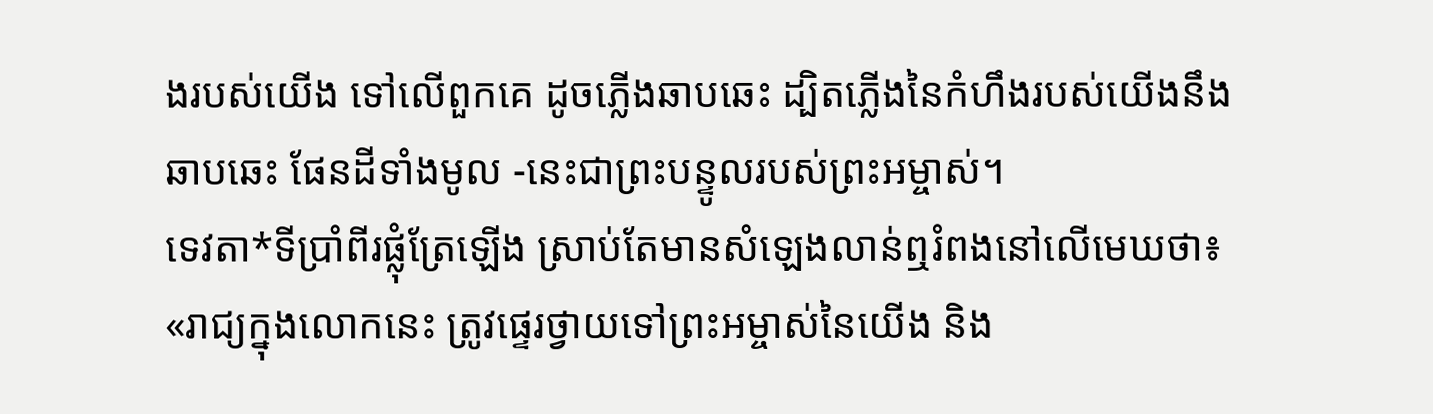ងរបស់យើង ទៅលើពួកគេ ដូចភ្លើងឆាបឆេះ ដ្បិតភ្លើងនៃកំហឹងរបស់យើងនឹងឆាបឆេះ ផែនដីទាំងមូល -នេះជាព្រះបន្ទូលរបស់ព្រះអម្ចាស់។
ទេវតា*ទីប្រាំពីរផ្លុំត្រែឡើង ស្រាប់តែមានសំឡេងលាន់ឮរំពងនៅលើមេឃថា៖ «រាជ្យក្នុងលោកនេះ ត្រូវផ្ទេរថ្វាយទៅព្រះអម្ចាស់នៃយើង និង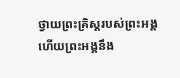ថ្វាយព្រះគ្រិស្តរបស់ព្រះអង្គ ហើយព្រះអង្គនឹង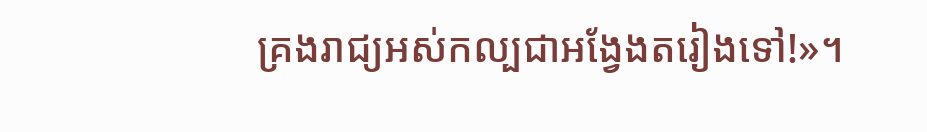គ្រងរាជ្យអស់កល្បជាអង្វែងតរៀងទៅ!»។